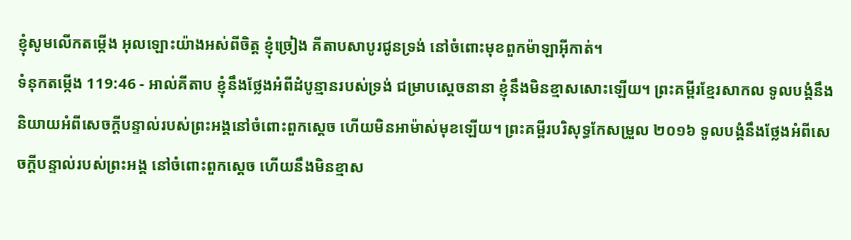ខ្ញុំសូមលើកតម្កើង អុលឡោះយ៉ាងអស់ពីចិត្ត ខ្ញុំច្រៀង គីតាបសាបូរជូនទ្រង់ នៅចំពោះមុខពួកម៉ាឡាអ៊ីកាត់។
ទំនុកតម្កើង 119:46 - អាល់គីតាប ខ្ញុំនឹងថ្លែងអំពីដំបូន្មានរបស់ទ្រង់ ជម្រាបស្តេចនានា ខ្ញុំនឹងមិនខ្មាសសោះឡើយ។ ព្រះគម្ពីរខ្មែរសាកល ទូលបង្គំនឹងនិយាយអំពីសេចក្ដីបន្ទាល់របស់ព្រះអង្គនៅចំពោះពួកស្ដេច ហើយមិនអាម៉ាស់មុខឡើយ។ ព្រះគម្ពីរបរិសុទ្ធកែសម្រួល ២០១៦ ទូលបង្គំនឹងថ្លែងអំពីសេចក្ដីបន្ទាល់របស់ព្រះអង្គ នៅចំពោះពួកស្តេច ហើយនឹងមិនខ្មាស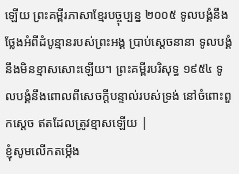ឡើយ ព្រះគម្ពីរភាសាខ្មែរបច្ចុប្បន្ន ២០០៥ ទូលបង្គំនឹងថ្លែងអំពីដំបូន្មានរបស់ព្រះអង្គ ប្រាប់ស្ដេចនានា ទូលបង្គំនឹងមិនខ្មាសសោះឡើយ។ ព្រះគម្ពីរបរិសុទ្ធ ១៩៥៤ ទូលបង្គំនឹងពោលពីសេចក្ដីបន្ទាល់របស់ទ្រង់ នៅចំពោះពួកស្តេច ឥតដែលត្រូវខ្មាសឡើយ |
ខ្ញុំសូមលើកតម្កើង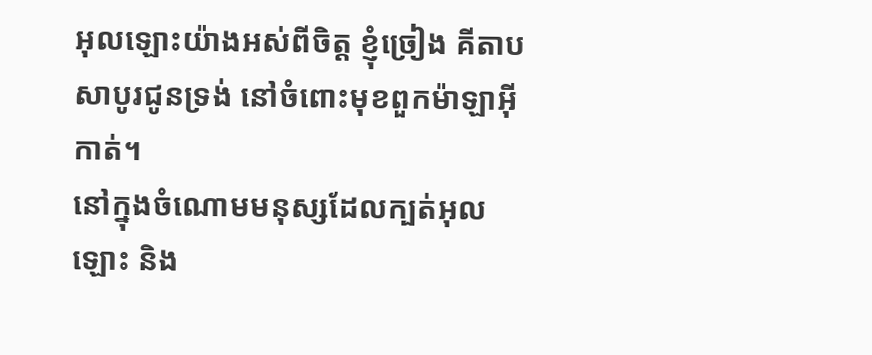អុលឡោះយ៉ាងអស់ពីចិត្ត ខ្ញុំច្រៀង គីតាបសាបូរជូនទ្រង់ នៅចំពោះមុខពួកម៉ាឡាអ៊ីកាត់។
នៅក្នុងចំណោមមនុស្សដែលក្បត់អុលឡោះ និង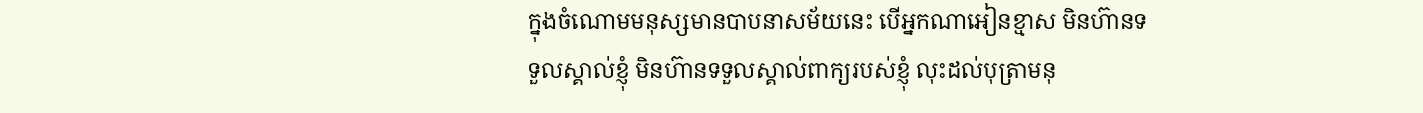ក្នុងចំណោមមនុស្សមានបាបនាសម័យនេះ បើអ្នកណាអៀនខ្មាស មិនហ៊ានទទួលស្គាល់ខ្ញុំ មិនហ៊ានទទួលស្គាល់ពាក្យរបស់ខ្ញុំ លុះដល់បុត្រាមនុ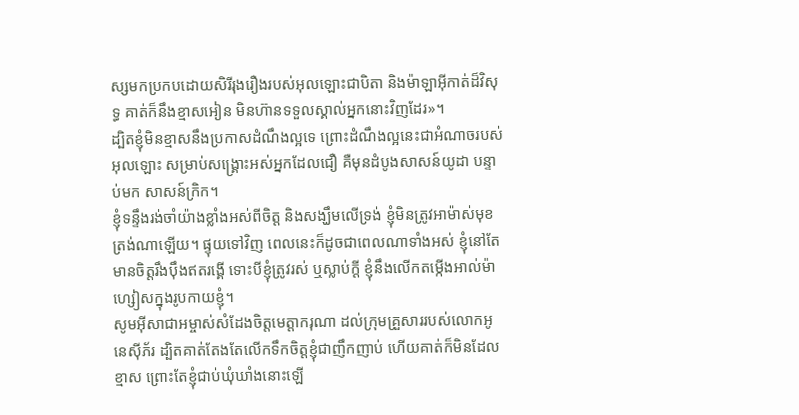ស្សមកប្រកបដោយសិរីរុងរឿងរបស់អុលឡោះជាបិតា និងម៉ាឡាអ៊ីកាត់ដ៏វិសុទ្ធ គាត់ក៏នឹងខ្មាសអៀន មិនហ៊ានទទួលស្គាល់អ្នកនោះវិញដែរ»។
ដ្បិតខ្ញុំមិនខ្មាសនឹងប្រកាសដំណឹងល្អទេ ព្រោះដំណឹងល្អនេះជាអំណាចរបស់អុលឡោះ សម្រាប់សង្គ្រោះអស់អ្នកដែលជឿ គឺមុនដំបូងសាសន៍យូដា បន្ទាប់មក សាសន៍ក្រិក។
ខ្ញុំទន្ទឹងរង់ចាំយ៉ាងខ្លាំងអស់ពីចិត្ដ និងសង្ឃឹមលើទ្រង់ ខ្ញុំមិនត្រូវអាម៉ាស់មុខត្រង់ណាឡើយ។ ផ្ទុយទៅវិញ ពេលនេះក៏ដូចជាពេលណាទាំងអស់ ខ្ញុំនៅតែមានចិត្ដរឹងប៉ឹងឥតរង្គើ ទោះបីខ្ញុំត្រូវរស់ ឬស្លាប់ក្ដី ខ្ញុំនឹងលើកតម្កើងអាល់ម៉ាហ្សៀសក្នុងរូបកាយខ្ញុំ។
សូមអ៊ីសាជាអម្ចាស់សំដែងចិត្តមេត្ដាករុណា ដល់ក្រុមគ្រួសាររបស់លោកអូនេស៊ីភ័រ ដ្បិតគាត់តែងតែលើកទឹកចិត្ដខ្ញុំជាញឹកញាប់ ហើយគាត់ក៏មិនដែលខ្មាស ព្រោះតែខ្ញុំជាប់ឃុំឃាំងនោះឡើ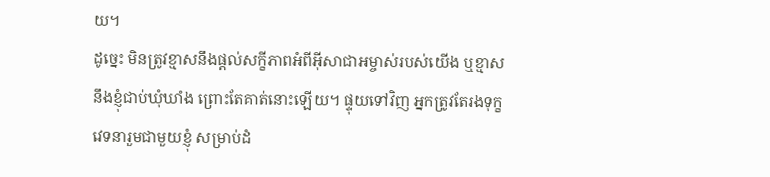យ។
ដូច្នេះ មិនត្រូវខ្មាសនឹងផ្ដល់សក្ខីភាពអំពីអ៊ីសាជាអម្ចាស់របស់យើង ឬខ្មាសនឹងខ្ញុំជាប់ឃុំឃាំង ព្រោះតែគាត់នោះឡើយ។ ផ្ទុយទៅវិញ អ្នកត្រូវតែរងទុក្ខវេទនារួមជាមួយខ្ញុំ សម្រាប់ដំ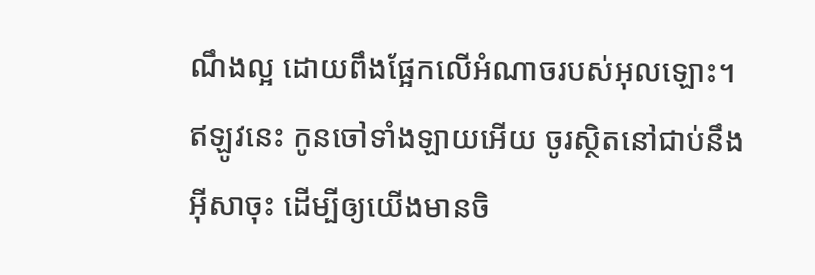ណឹងល្អ ដោយពឹងផ្អែកលើអំណាចរបស់អុលឡោះ។
ឥឡូវនេះ កូនចៅទាំងឡាយអើយ ចូរស្ថិតនៅជាប់នឹងអ៊ីសាចុះ ដើម្បីឲ្យយើងមានចិ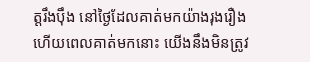ត្ដរឹងប៉ឹង នៅថ្ងៃដែលគាត់មកយ៉ាងរុងរឿង ហើយពេលគាត់មកនោះ យើងនឹងមិនត្រូវ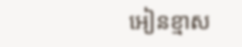អៀនខ្មាស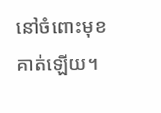នៅចំពោះមុខគាត់ឡើយ។